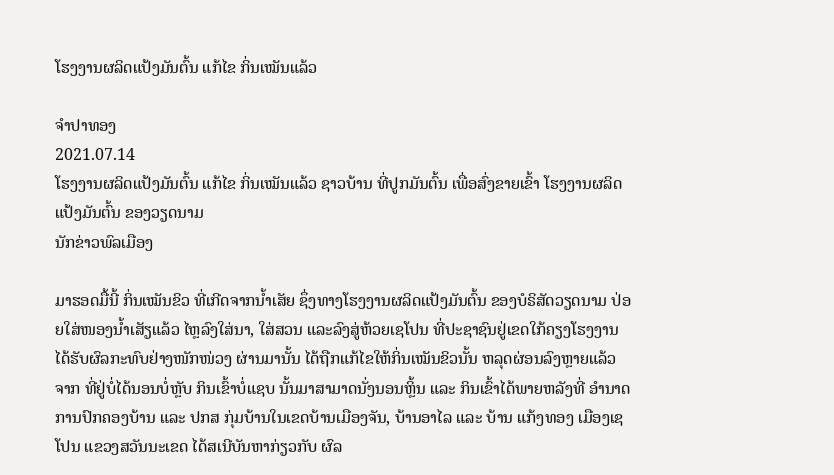ໂຮງງານຜລິດແປ້ງມັນຕົ້ນ ແກ້ໄຂ ກິ່ນເໝັນແລ້ວ

ຈໍາປາທອງ
2021.07.14
ໂຮງງານຜລິດແປ້ງມັນຕົ້ນ ແກ້ໄຂ ກິ່ນເໝັນແລ້ວ ຊາວບ້ານ ທີ່ປູກມັນຕົ້ນ ເພື່ອສົ່ງຂາຍເຂົ້າ ໂຮງງານຜລິດແປ້ງມັນຕົ້ນ ຂອງວຽດນາມ
ນັກຂ່າວພົລເມືອງ

ມາຮອດມື້ນີ້ ກິ່ນເໝັນຂິວ ທີ່ເກີດຈາກນໍ້າເສັຍ ຊຶ່ງທາງໂຮງງານຜລິດແປ້ງມັນຕົ້ນ ຂອງບໍຣິສັດວຽດນາມ ປ່ອຍໃສ່ໜອງນໍ້າເສັຽແລ້ວ ໄຫຼລົງໃສ່ນາ, ໃສ່ສວນ ແລະລົງສູ່ຫ້ວຍເຊໂປນ ທີ່ປະຊາຊົນຢູ່ເຂດໃກ້ຄຽງໂຮງງານ ໄດ້ຮັບຜົລກະທົບຢ່າງໜັກໜ່ວງ ຜ່ານມານັ້ນ ໄດ້ຖືກແກ້ໄຂໃຫ້ກິ່ນເໝັນຂິວນັ້ນ ຫລຸດຜ່ອນລົງຫຼາຍແລ້ວ ຈາກ ທີ່ຢູ່ບໍ່ໄດ້ນອນບໍ່ຫຼັບ ກິນເຂົ້າບໍ່ແຊບ ນັ້ນມາສາມາດນັ່ງນອນຫຼິ້ນ ແລະ ກິນເຂົ້າໄດ້ພາຍຫລັງທີ່ ອໍານາດການປົກຄອງບ້ານ ແລະ ປກສ ກຸ່ມບ້ານໃນເຂດບ້ານເມືອງຈັນ, ບ້ານອາໄລ ແລະ ບ້ານ ແກ້ງທອງ ເມືອງເຊໂປນ ແຂວງສວັນນະເຂດ ໄດ້ສເນີບັນຫາກ່ຽວກັບ ຜົລ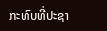ກະທົບທີ່ປະຊາ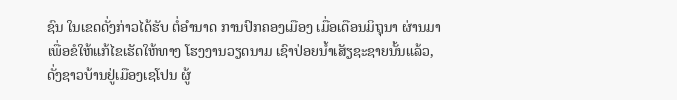ຊົນ ໃນເຂດດັ່ງກ່າວໄດ້ຮັບ ຕໍ່ອໍານາດ ການປົກຄອງເມືອງ ເມື່ອເດືອນມິຖຸນາ ຜ່ານມາ ເພື່ອຂໍໃຫ້ແກ້ໄຂເຮັດໃຫ້ທາງ ໂຮງງານວຽດນາມ ເຊົາປ່ອຍນໍ້າເສັຽຊະຊາຍນັ້ນແລ້ວ, ດັ່ງຊາວບ້ານຢູ່ເມືອງເຊໂປນ ຜູ້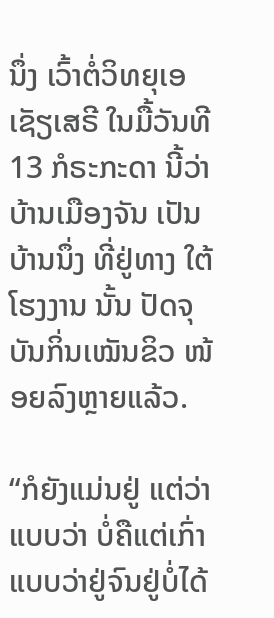ນຶ່ງ ເວົ້າຕໍ່ວິທຍຸເອເຊັຽເສຣີ ໃນມື້ວັນທີ 13 ກໍຣະກະດາ ນີ້ວ່າ ບ້ານເມືອງຈັນ ເປັນບ້ານນຶ່ງ ທີ່ຢູ່ທາງ ໃຕ້ໂຮງງານ ນັ້ນ ປັດຈຸບັນກິ່ນເໝັນຂິວ ໜ້ອຍລົງຫຼາຍແລ້ວ.

“ກໍຍັງແມ່ນຢູ່ ແຕ່ວ່າແບບວ່າ ບໍ່ຄືແຕ່ເກົ່າ ແບບວ່າຢູ່ຈົນຢູ່ບໍ່ໄດ້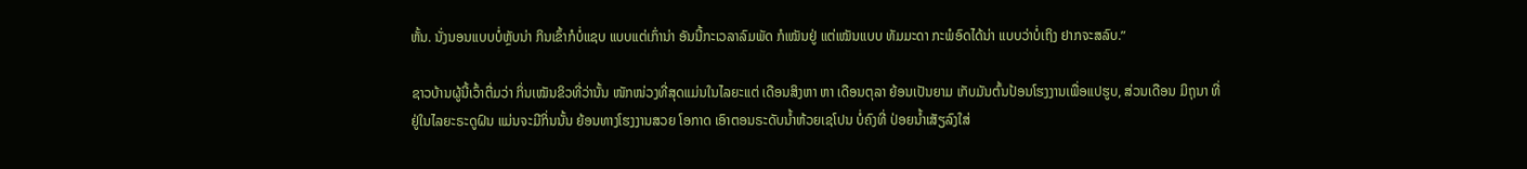ຫັ້ນ. ນັ່ງນອນແບບບໍ່ຫຼັບນ່າ ກິນເຂົ້າກໍບໍ່ແຊບ ແບບແຕ່ເກົ່ານ່າ ອັນນີ້ກະເວລາລົມພັດ ກໍເໝັນຢູ່ ແຕ່ເໝັນແບບ ທັມມະດາ ກະພໍອົດໄດ້ນ່າ ແບບວ່າບໍ່ເຖິງ ຢາກຈະສລົບ.”

ຊາວບ້ານຜູ້ນີ້ເວົ້າຕື່ມວ່າ ກິ່ນເໝັນຂິວທີ່ວ່ານັ້ນ ໜັກໜ່ວງທີ່ສຸດແມ່ນໃນໄລຍະແຕ່ ເດືອນສິງຫາ ຫາ ເດືອນຕຸລາ ຍ້ອນເປັນຍາມ ເກັບມັນຕົ້ນປ້ອນໂຮງງານເພື່ອແປຮູບ, ສ່ວນເດືອນ ມິຖຸນາ ທີ່ຢູ່ໃນໄລຍະຣະດູຝົນ ແມ່ນຈະມີກິ່ນນັ້ນ ຍ້ອນທາງໂຮງງານສວຍ ໂອກາດ ເອົາຕອນຣະດັບນໍ້າຫ້ວຍເຊໂປນ ບໍ່ຄົງທີ່ ປ່ອຍນໍ້າເສັຽລົງໃສ່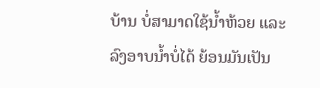ບ້ານ ບໍ່ສາມາດໃຊ້ນໍ້າຫ້ວຍ ແລະ ລົງອາບນໍ້າບໍ່ໄດ້ ຍ້ອນມັນເປັນ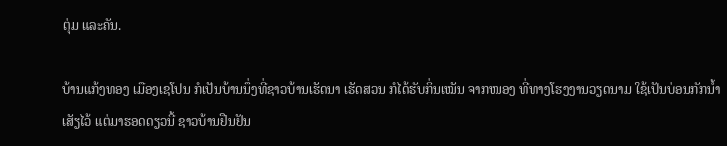ຕຸ່ມ ແລະຄັນ.

ບ້ານແກ້ງທອງ ເມືອງເຊໂປນ ກໍເປັນບ້ານນຶ່ງທີ່ຊາວບ້ານເຮັດນາ ເຮັດສວນ ກໍໄດ້ຮັບກິ່ນເໝັນ ຈາກໜອງ ທີ່ທາງໂຮງງານວຽດນາມ ໃຊ້ເປັນບ່ອນກັກນໍ້າເສັຽໄວ້ ແຕ່ມາຮອດດຽວນີ້ ຊາວບ້ານຢືນຢັນ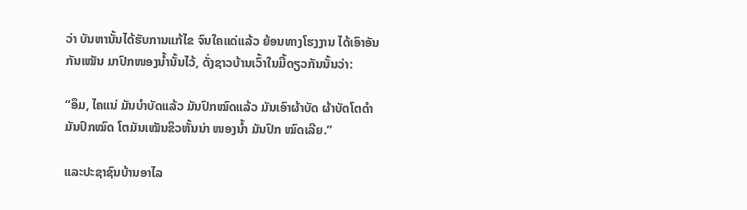ວ່າ ບັນຫານັ້ນໄດ້ຮັບການແກ້ໄຂ ຈົນໃຄແດ່ແລ້ວ ຍ້ອນທາງໂຮງງານ ໄດ້ເອົາອັນກັນເໝັນ ມາປົກໜອງນໍ້ານັ້ນໄວ້, ດັ່ງຊາວບ້ານເວົ້າໃນມື້ດຽວກັນນັ້ນວ່າ:

“ອຶມ, ໄຄແນ່ ມັນບໍາບັດແລ້ວ ມັນປົກໝົດແລ້ວ ມັນເອົາຜ້າບັດ ຜ້າບັດໂຕດໍາ ມັນປົກໝົດ ໂຕມັນເໝັນຂິວຫັ້ນນ່າ ໜອງນໍ້າ ມັນປົກ ໝົດເລີຍ.”

ແລະປະຊາຊົນບ້ານອາໄລ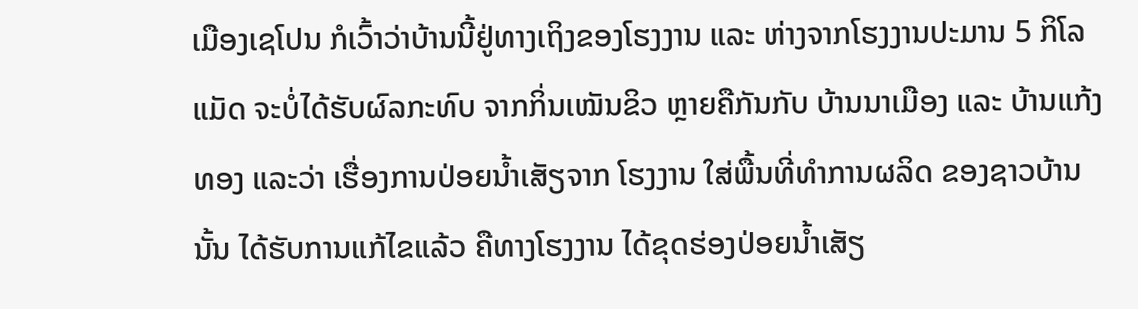ເມືອງເຊໂປນ ກໍເວົ້າວ່າບ້ານນີ້ຢູ່ທາງເຖິງຂອງໂຮງງານ ແລະ ຫ່າງຈາກໂຮງງານປະມານ 5 ກິໂລແມັດ ຈະບໍ່ໄດ້ຮັບຜົລກະທົບ ຈາກກິ່ນເໝັນຂິວ ຫຼາຍຄືກັນກັບ ບ້ານນາເມືອງ ແລະ ບ້ານແກ້ງທອງ ແລະວ່າ ເຮື່ອງການປ່ອຍນໍ້າເສັຽຈາກ ໂຮງງານ ໃສ່ພື້ນທີ່ທໍາການຜລິດ ຂອງຊາວບ້ານນັ້ນ ໄດ້ຮັບການແກ້ໄຂແລ້ວ ຄືທາງໂຮງງານ ໄດ້ຂຸດຮ່ອງປ່ອຍນໍ້າເສັຽ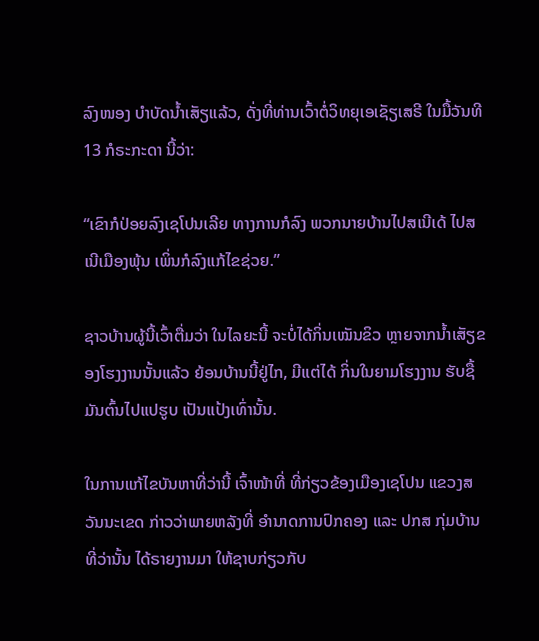ລົງໜອງ ບໍາບັດນໍ້າເສັຽແລ້ວ, ດັ່ງທີ່ທ່ານເວົ້າຕໍ່ວິທຍຸເອເຊັຽເສຣີ ໃນມື້ວັນທີ 13 ກໍຣະກະດາ ນີ້ວ່າ:

“ເຂົາກໍປ່ອຍລົງເຊໂປນເລີຍ ທາງການກໍລົງ ພວກນາຍບ້ານໄປສເນີເດ້ ໄປສເນີເມືອງພຸ້ນ ເພິ່ນກໍລົງແກ້ໄຂຊ່ວຍ.”

ຊາວບ້ານຜູ້ນີ້ເວົ້າຕື່ມວ່າ ໃນໄລຍະນີ້ ຈະບໍ່ໄດ້ກິ່ນເໝັນຂິວ ຫຼາຍຈາກນໍ້າເສັຽຂອງໂຮງງານນັ້ນແລ້ວ ຍ້ອນບ້ານນີ້ຢູ່ໄກ, ມີແຕ່ໄດ້ ກິ່ນໃນຍາມໂຮງງານ ຮັບຊື້ມັນຕົ້ນໄປແປຮູບ ເປັນແປ້ງເທົ່ານັ້ນ.

ໃນການແກ້ໄຂບັນຫາທີ່ວ່ານີ້ ເຈົ້າໜ້າທີ່ ທີ່ກ່ຽວຂ້ອງເມືອງເຊໂປນ ແຂວງສວັນນະເຂດ ກ່າວວ່າພາຍຫລັງທີ່ ອໍານາດການປົກຄອງ ແລະ ປກສ ກຸ່ມບ້ານທີ່ວ່ານັ້ນ ໄດ້ຣາຍງານມາ ໃຫ້ຊາບກ່ຽວກັບ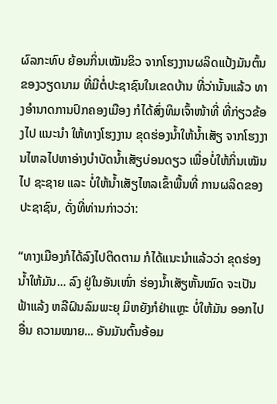ຜົລກະທົບ ຍ້ອນກິ່ນເໝັນຂິວ ຈາກໂຮງງານຜລິດແປ້ງມັນຕົ້ນ ຂອງວຽດນາມ ທີ່ມີຕໍ່ປະຊາຊົນໃນເຂດບ້ານ ທີ່ວ່ານັ້ນແລ້ວ ທາງອໍານາດການປົກຄອງເມືອງ ກໍໄດ້ສົ່ງທິມເຈົ້າໜ້າທີ່ ທີ່ກ່ຽວຂ້ອງໄປ ແນະນໍາ ໃຫ້ທາງໂຮງງານ ຂຸດຮ່ອງນໍ້າໃຫ້ນໍ້າເສັຽ ຈາກໂຮງງານໄຫລໄປຫາອ່າງບໍາບັດນໍ້າເສັຽບ່ອນດຽວ ເພື່ອບໍ່ໃຫ້ກິ່ນເໝັນໄປ ຊະຊາຍ ແລະ ບໍ່ໃຫ້ນໍ້າເສັຽໄຫລເຂົ້າພື້ນທີ່ ການຜລິດຂອງປະຊາຊົນ, ດັ່ງທີ່ທ່ານກ່າວວ່າ:

“ທາງເມືອງກໍໄດ້ລົງໄປຕິດຕາມ ກໍໄດ້ແນະນໍາແລ້ວວ່າ ຂຸດຮ່ອງນໍ້າໃຫ້ມັນ... ລົງ ຢູ່ໃນອັນເໜົ່າ ຮ່ອງນໍ້າເສັຽຫັ້ນໝົດ ຈະເປັນ ຟ້າແລ້ງ ຫລືຝົນລົມພະຍຸ ມິຫຍັງກໍຢ່າແຫຼະ ບໍ່ໃຫ້ມັນ ອອກໄປອື່ນ ຄວາມໝາຍ... ອັນມັນຕົ້ນອ້ອມ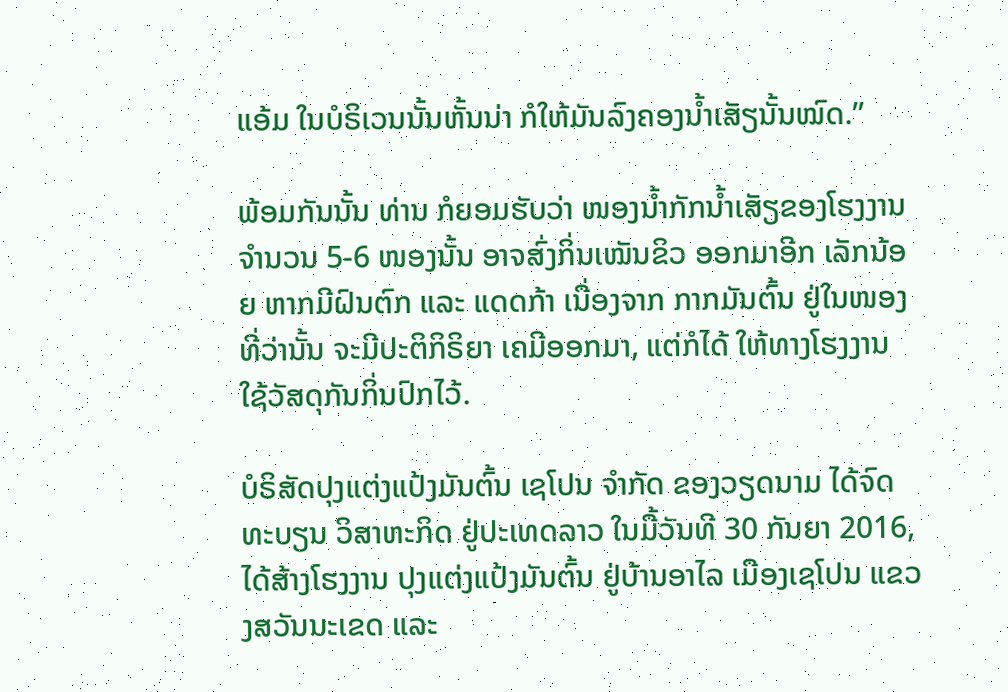ແອ້ມ ໃນບໍຣິເວນນັ້ນຫັ້ນນ່າ ກໍໃຫ້ມັນລົງຄອງນໍ້າເສັຽນັ້ນໝົດ.”

ພ້ອມກັນນັ້ນ ທ່ານ ກໍຍອມຮັບວ່າ ໜອງນໍ້າກັກນໍ້າເສັຽຂອງໂຮງງານຈໍານວນ 5-6 ໜອງນັ້ນ ອາຈສົ່ງກິ່ນເໝັນຂິວ ອອກມາອີກ ເລັກນ້ອຍ ຫາກມີຝົນຕົກ ແລະ ແດດກ້າ ເນື່ອງຈາກ ກາກມັນຕົ້ນ ຢູ່ໃນໜອງທີ່ວ່ານັ້ນ ຈະມີປະຕິກິຣິຍາ ເຄມີອອກມາ, ແຕ່ກໍໄດ້ ໃຫ້ທາງໂຮງງານ ໃຊ້ວັສດຸກັນກິ່ນປົກໄວ້.

ບໍຣິສັດປຸງແຕ່ງແປ້ງມັນຕົ້ນ ເຊໂປນ ຈໍາກັດ ຂອງວຽດນາມ ໄດ້ຈົດທະບຽນ ວິສາຫະກິດ ຢູ່ປະເທດລາວ ໃນມື້ວັນທີ 30 ກັນຍາ 2016, ໄດ້ສ້າງໂຮງງານ ປຸງແຕ່ງແປ້ງມັນຕົ້ນ ຢູ່ບ້ານອາໄລ ເມືອງເຊໂປນ ແຂວງສວັນນະເຂດ ແລະ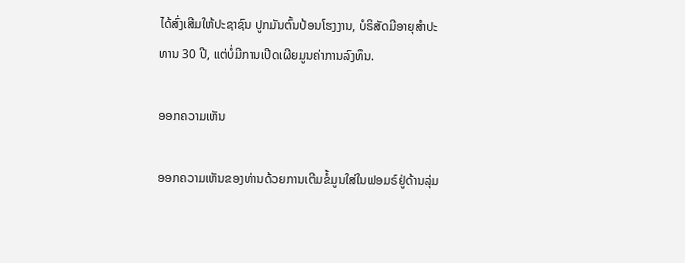ໄດ້ສົ່ງເສີມໃຫ້ປະຊາຊົນ ປູກມັນຕົ້ນປ້ອນໂຮງງານ, ບໍຣິສັດມີອາຍຸສໍາປະທານ 30 ປີ, ແຕ່ບໍ່ມີການເປີດເຜີຍມູນຄ່າການລົງທຶນ.

ອອກຄວາມເຫັນ

ອອກຄວາມເຫັນຂອງທ່ານດ້ວຍການເຕີມຂໍ້ມູນໃສ່ໃນຟອມຣ໌ຢູ່ດ້ານລຸ່ມ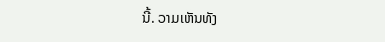ນີ້. ວາມເຫັນທັງ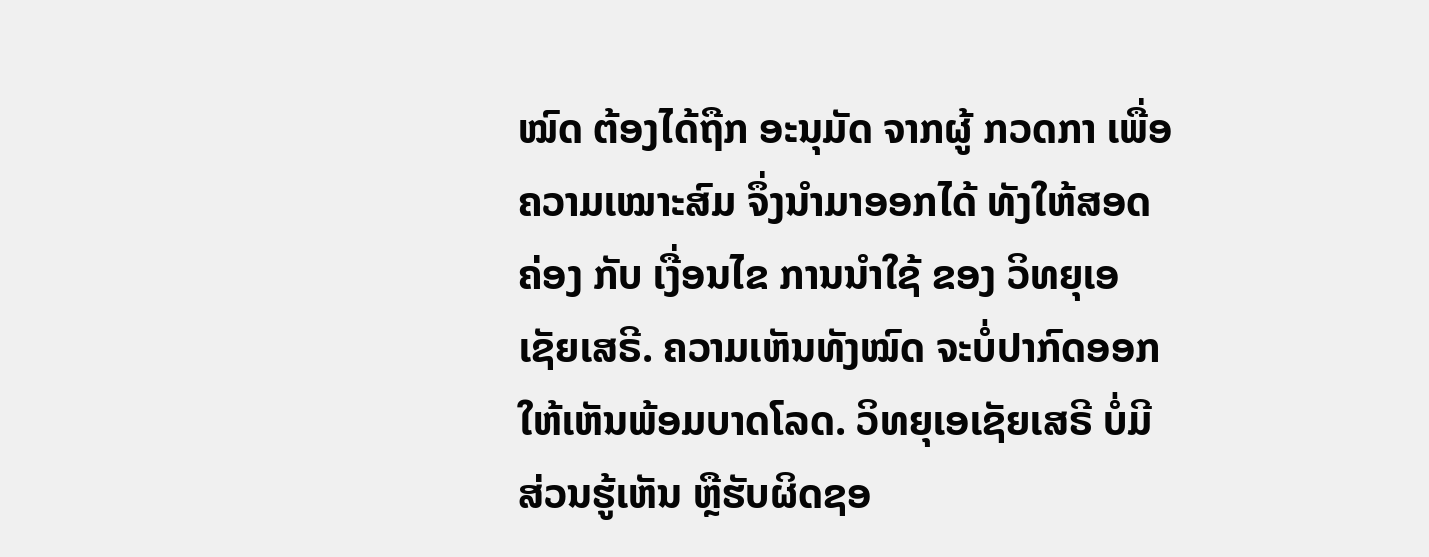ໝົດ ຕ້ອງໄດ້ຖືກ ອະນຸມັດ ຈາກຜູ້ ກວດກາ ເພື່ອຄວາມເໝາະສົມ ຈຶ່ງນໍາມາອອກໄດ້ ທັງໃຫ້ສອດຄ່ອງ ກັບ ເງື່ອນໄຂ ການນຳໃຊ້ ຂອງ ວິທຍຸເອເຊັຍເສຣີ. ຄວາມເຫັນທັງໝົດ ຈະບໍ່ປາກົດອອກ ໃຫ້ເຫັນພ້ອມບາດໂລດ. ວິທຍຸເອເຊັຍເສຣີ ບໍ່ມີສ່ວນຮູ້ເຫັນ ຫຼືຮັບຜິດຊອ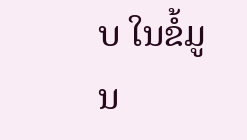ບ ໃນຂໍ້ມູນ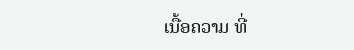ເນື້ອຄວາມ ທີ່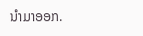ນໍາມາອອກ.